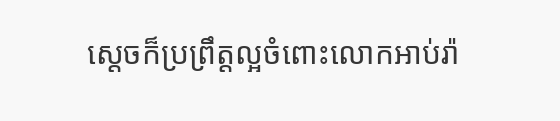ស្ដេចក៏ប្រព្រឹត្តល្អចំពោះលោកអាប់រ៉ា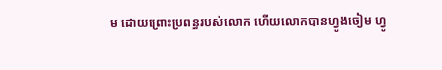ម ដោយព្រោះប្រពន្ធរបស់លោក ហើយលោកបានហ្វូងចៀម ហ្វូ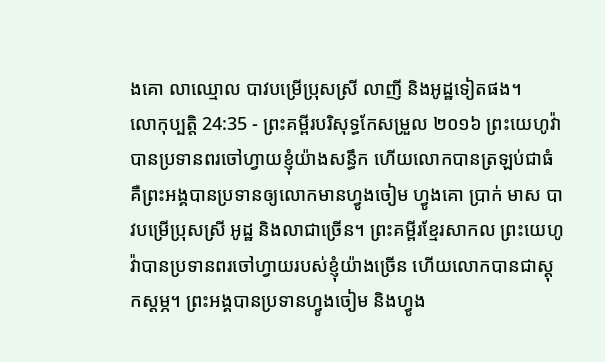ងគោ លាឈ្មោល បាវបម្រើប្រុសស្រី លាញី និងអូដ្ឋទៀតផង។
លោកុប្បត្តិ 24:35 - ព្រះគម្ពីរបរិសុទ្ធកែសម្រួល ២០១៦ ព្រះយេហូវ៉ាបានប្រទានពរចៅហ្វាយខ្ញុំយ៉ាងសន្ធឹក ហើយលោកបានត្រឡប់ជាធំ គឺព្រះអង្គបានប្រទានឲ្យលោកមានហ្វូងចៀម ហ្វូងគោ ប្រាក់ មាស បាវបម្រើប្រុសស្រី អូដ្ឋ និងលាជាច្រើន។ ព្រះគម្ពីរខ្មែរសាកល ព្រះយេហូវ៉ាបានប្រទានពរចៅហ្វាយរបស់ខ្ញុំយ៉ាងច្រើន ហើយលោកបានជាស្ដុកស្ដម្ភ។ ព្រះអង្គបានប្រទានហ្វូងចៀម និងហ្វូង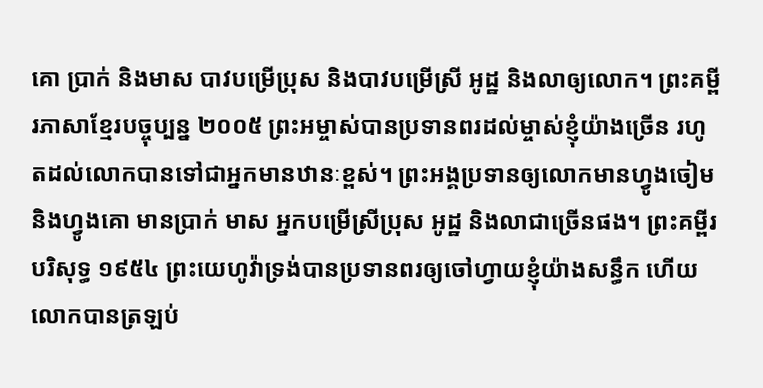គោ ប្រាក់ និងមាស បាវបម្រើប្រុស និងបាវបម្រើស្រី អូដ្ឋ និងលាឲ្យលោក។ ព្រះគម្ពីរភាសាខ្មែរបច្ចុប្បន្ន ២០០៥ ព្រះអម្ចាស់បានប្រទានពរដល់ម្ចាស់ខ្ញុំយ៉ាងច្រើន រហូតដល់លោកបានទៅជាអ្នកមានឋានៈខ្ពស់។ ព្រះអង្គប្រទានឲ្យលោកមានហ្វូងចៀម និងហ្វូងគោ មានប្រាក់ មាស អ្នកបម្រើស្រីប្រុស អូដ្ឋ និងលាជាច្រើនផង។ ព្រះគម្ពីរបរិសុទ្ធ ១៩៥៤ ព្រះយេហូវ៉ាទ្រង់បានប្រទានពរឲ្យចៅហ្វាយខ្ញុំយ៉ាងសន្ធឹក ហើយលោកបានត្រឡប់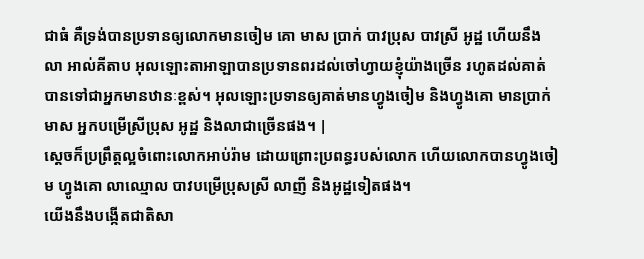ជាធំ គឺទ្រង់បានប្រទានឲ្យលោកមានចៀម គោ មាស ប្រាក់ បាវប្រុស បាវស្រី អូដ្ឋ ហើយនឹងលា អាល់គីតាប អុលឡោះតាអាឡាបានប្រទានពរដល់ចៅហ្វាយខ្ញុំយ៉ាងច្រើន រហូតដល់គាត់បានទៅជាអ្នកមានឋានៈខ្ពស់។ អុលឡោះប្រទានឲ្យគាត់មានហ្វូងចៀម និងហ្វូងគោ មានប្រាក់ មាស អ្នកបម្រើស្រីប្រុស អូដ្ឋ និងលាជាច្រើនផង។ |
ស្ដេចក៏ប្រព្រឹត្តល្អចំពោះលោកអាប់រ៉ាម ដោយព្រោះប្រពន្ធរបស់លោក ហើយលោកបានហ្វូងចៀម ហ្វូងគោ លាឈ្មោល បាវបម្រើប្រុសស្រី លាញី និងអូដ្ឋទៀតផង។
យើងនឹងបង្កើតជាតិសា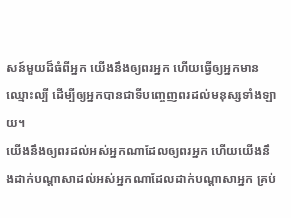សន៍មួយដ៏ធំពីអ្នក យើងនឹងឲ្យពរអ្នក ហើយធ្វើឲ្យអ្នកមានឈ្មោះល្បី ដើម្បីឲ្យអ្នកបានជាទីបញ្ចេញពរដល់មនុស្សទាំងឡាយ។
យើងនឹងឲ្យពរដល់អស់អ្នកណាដែលឲ្យពរអ្នក ហើយយើងនឹងដាក់បណ្ដាសាដល់អស់អ្នកណាដែលដាក់បណ្ដាសាអ្នក គ្រប់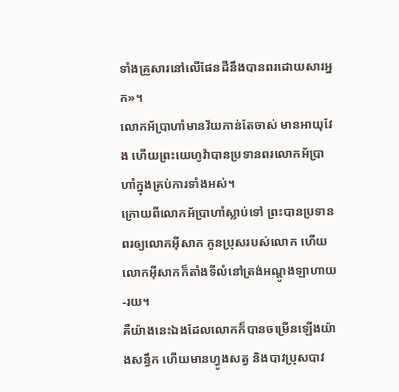ទាំងគ្រួសារនៅលើផែនដីនឹងបានពរដោយសារអ្នក»។
លោកអ័ប្រាហាំមានវ័យកាន់តែចាស់ មានអាយុវែង ហើយព្រះយេហូវ៉ាបានប្រទានពរលោកអ័ប្រាហាំក្នុងគ្រប់ការទាំងអស់។
ក្រោយពីលោកអ័ប្រាហាំស្លាប់ទៅ ព្រះបានប្រទានពរឲ្យលោកអ៊ីសាក កូនប្រុសរបស់លោក ហើយលោកអ៊ីសាកក៏តាំងទីលំនៅត្រង់អណ្តូងឡាហាយ-រយ។
គឺយ៉ាងនេះឯងដែលលោកក៏បានចម្រើនឡើងយ៉ាងសន្ធឹក ហើយមានហ្វូងសត្វ និងបាវប្រុសបាវ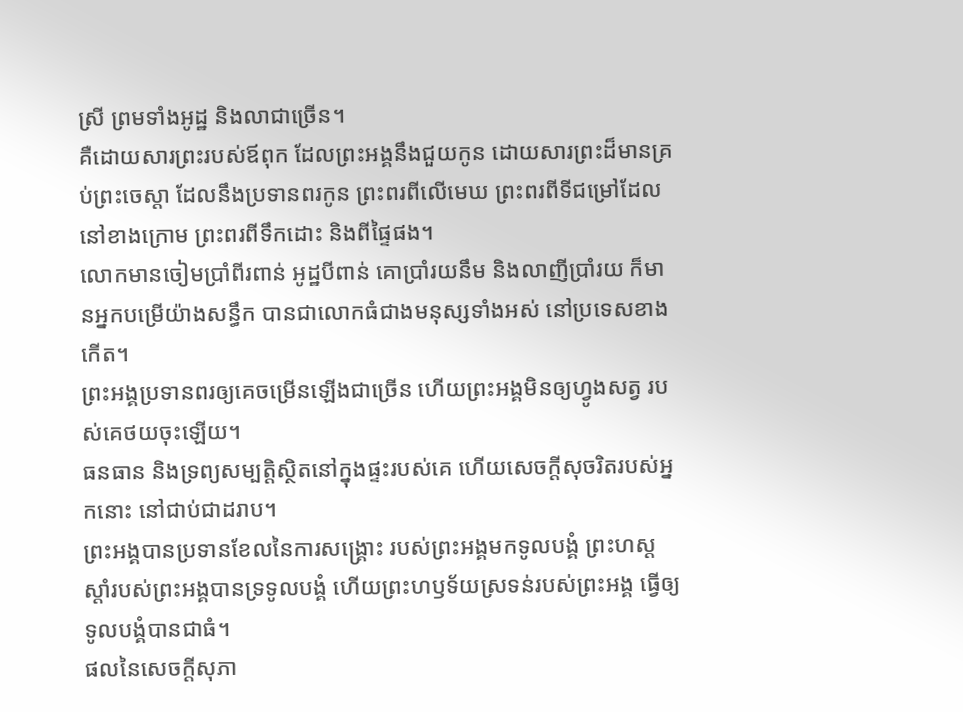ស្រី ព្រមទាំងអូដ្ឋ និងលាជាច្រើន។
គឺដោយសារព្រះរបស់ឪពុក ដែលព្រះអង្គនឹងជួយកូន ដោយសារព្រះដ៏មានគ្រប់ព្រះចេស្តា ដែលនឹងប្រទានពរកូន ព្រះពរពីលើមេឃ ព្រះពរពីទីជម្រៅដែលនៅខាងក្រោម ព្រះពរពីទឹកដោះ និងពីផ្ទៃផង។
លោកមានចៀមប្រាំពីរពាន់ អូដ្ឋបីពាន់ គោប្រាំរយនឹម និងលាញីប្រាំរយ ក៏មានអ្នកបម្រើយ៉ាងសន្ធឹក បានជាលោកធំជាងមនុស្សទាំងអស់ នៅប្រទេសខាងកើត។
ព្រះអង្គប្រទានពរឲ្យគេចម្រើនឡើងជាច្រើន ហើយព្រះអង្គមិនឲ្យហ្វូងសត្វ របស់គេថយចុះឡើយ។
ធនធាន និងទ្រព្យសម្បត្តិស្ថិតនៅក្នុងផ្ទះរបស់គេ ហើយសេចក្ដីសុចរិតរបស់អ្នកនោះ នៅជាប់ជាដរាប។
ព្រះអង្គបានប្រទានខែលនៃការសង្គ្រោះ របស់ព្រះអង្គមកទូលបង្គំ ព្រះហស្តស្តាំរបស់ព្រះអង្គបានទ្រទូលបង្គំ ហើយព្រះហឫទ័យស្រទន់របស់ព្រះអង្គ ធ្វើឲ្យទូលបង្គំបានជាធំ។
ផលនៃសេចក្ដីសុភា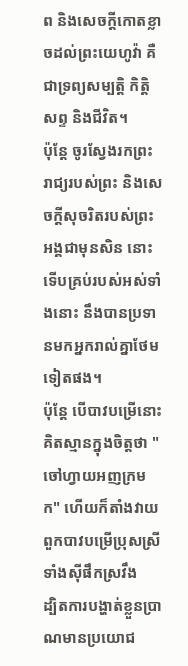ព និងសេចក្ដីកោតខ្លាចដល់ព្រះយេហូវ៉ា គឺជាទ្រព្យសម្បត្តិ កិត្តិសព្ទ និងជីវិត។
ប៉ុន្តែ ចូរស្វែងរកព្រះរាជ្យរបស់ព្រះ និងសេចក្តីសុចរិតរបស់ព្រះអង្គជាមុនសិន នោះទើបគ្រប់របស់អស់ទាំងនោះ នឹងបានប្រទានមកអ្នករាល់គ្នាថែមទៀតផង។
ប៉ុន្តែ បើបាវបម្រើនោះគិតស្មានក្នុងចិត្តថា "ចៅហ្វាយអញក្រមក" ហើយក៏តាំងវាយពួកបាវបម្រើប្រុសស្រី ទាំងស៊ីផឹកស្រវឹង
ដ្បិតការបង្ហាត់ខ្លួនប្រាណមានប្រយោជ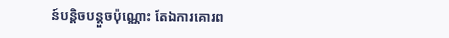ន៍បន្តិចបន្តួចប៉ុណ្ណោះ តែឯការគោរព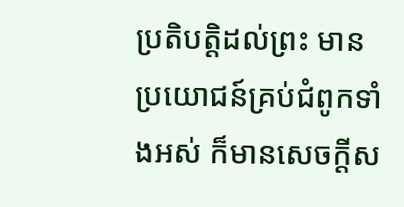ប្រតិបត្តិដល់ព្រះ មានប្រយោជន៍គ្រប់ជំពូកទាំងអស់ ក៏មានសេចក្ដីស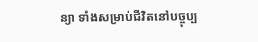ន្យា ទាំងសម្រាប់ជីវិតនៅបច្ចុប្ប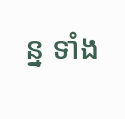ន្ន ទាំង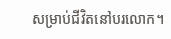សម្រាប់ជីវិតនៅបរលោក។